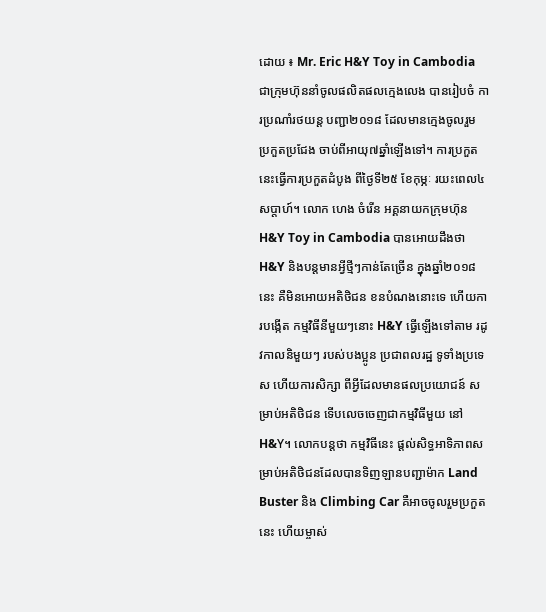ដោយ ៖ Mr. Eric H&Y Toy in Cambodia ជាក្រុមហ៊ុននាំចូលផលិតផលក្មេងលេង បានរៀបចំ ការប្រណាំរថយន្ត បញ្ជា២០១៨ ដែលមានក្មេងចូលរួម ប្រកួតប្រជែង ចាប់ពីអាយុ៧ឆ្នាំឡើងទៅ។ ការប្រកួតនេះធ្វើការប្រកួតដំបូង ពីថ្ងៃទី២៥ ខែកុម្ភៈ រយះពេល៤សប្តាហ៍។ លោក ហេង ចំរើន អគ្គនាយកក្រុមហ៊ុន H&Y Toy in Cambodia បានអោយដឹងថា H&Y និងបន្តមានអ្វីថ្មីៗកាន់តែច្រើន ក្នុងឆ្នាំ២០១៨នេះ គឺមិនអោយអតិថិជន ខនបំណងនោះទេ ហើយការបង្កើត កម្មវិធីនីមួយៗនោះ H&Y ធ្វើឡើងទៅតាម រដូវកាលនិមួយៗ របស់បងប្អូន ប្រជាពលរដ្ឋ ទូទាំងប្រទេស ហើយការសិក្សា ពីអ្វីដែលមានផលប្រយោជន៍ សម្រាប់អតិថិជន ទើបលេចចេញជាកម្មវិធីមួយ នៅ H&Y។ លោកបន្តថា កម្មវិធីនេះ ផ្តល់សិទ្ធអាទិភាពសម្រាប់អតិថិជនដែលបានទិញឡានបញ្ជាម៉ាក Land Buster និង Climbing Car គឺអាចចូលរួមប្រកួតនេះ ហើយម្ចាស់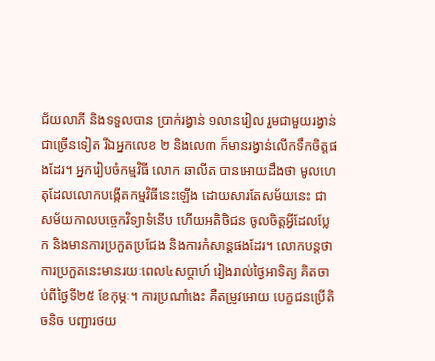ជ័យលាភី និងទទួលបាន ប្រាក់រង្វាន់ ១លានរៀល រួមជាមួយរង្វាន់ជាច្រើនទៀត រីឯអ្នកលេខ ២ និងលេ៣ ក៏មានរង្វាន់លើកទឹកចិត្តផងដែរ។ អ្នករៀបចំកម្មវិធី លោក ឆាលីត បានអោយដឹងថា មូលហេតុដែលលោកបង្កើតកម្មវិធីនេះឡើង ដោយសារតែសម័យនេះ ជាសម័យកាលបច្ចេកវិទ្យាទំនើប ហើយអតិថិជន ចូលចិត្តអ្វីដែលប្លែក និងមានការប្រកួតប្រជែង និងការកំសាន្តផងដែរ។ លោកបន្តថា ការប្រកួតនេះមានរយៈពេល៤សប្តាហ៍ រៀងរាល់ថ្ងៃអាទិត្យ គិតចាប់ពីថ្ងៃទី២៥ ខែកុម្ភៈ។ ការប្រណាំងេះ គឺតម្រូវអោយ បេក្ខជនប្រើតិចនិច បញ្ជារថយ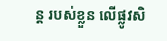ន្ត របស់ខ្លួន លើផ្លូវសិ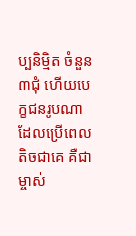ប្បនិម្មិត ចំនួន៣ជុំ ហើយបេក្ខជនរូបណា ដែលប្រើពេលតិចជាគេ គឺជាម្ចាស់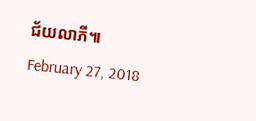ជ័យលាភី៕
February 27, 2018